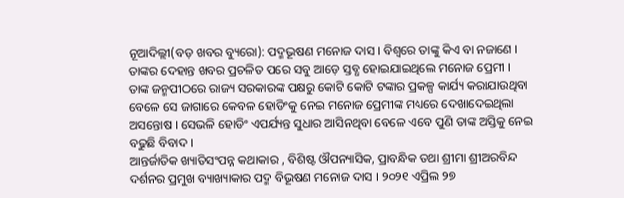ନୂଆଦିଲ୍ଲୀ(ବଡ଼ ଖବର ବ୍ୟୁରୋ): ପଦ୍ମଭୂଷଣ ମନୋଜ ଦାସ । ବିଶ୍ୱରେ ତାଙ୍କୁ କିଏ ବା ନଜାଣେ । ତାଙ୍କର ଦେହାନ୍ତ ଖବର ପ୍ରଚଳିତ ପରେ ସବୁ ଆଡ଼େ ସ୍ତବ୍ଧ ହୋଇଯାଇଥିଲେ ମନୋଜ ପ୍ରେମୀ । ତାଙ୍କ ଜନ୍ମପୀଠରେ ରାଜ୍ୟ ସରକାରଙ୍କ ପକ୍ଷରୁ କୋଟି କୋଟି ଟଙ୍କାର ପ୍ରକଳ୍ପ କାର୍ଯ୍ୟ କରାଯାଉଥିବା ବେଳେ ସେ ଜାଗାରେ କେବଳ ହୋଡିଂକୁ ନେଇ ମନୋଜ ପ୍ରେମୀଙ୍କ ମଧ୍ୟରେ ଦେଖାଦେଇଥିଲା ଅସନ୍ତୋଷ । ସେଭଳି ହୋଡିଂ ଏପର୍ଯ୍ୟନ୍ତ ସୁଧାର ଆସିନଥିବା ବେଳେ ଏବେ ପୁଣି ତାଙ୍କ ଅସ୍ତିକୁ ନେଇ ବଢୁଛି ବିବାଦ ।
ଆନ୍ତର୍ଜାତିକ ଖ୍ୟାତିସଂପନ୍ନ କଥାକାର , ବିଶିଷ୍ଟ ଔପନ୍ୟାସିକ, ପ୍ରାବନ୍ଧିକ ତଥା ଶ୍ରୀମା ଶ୍ରୀଅରବିନ୍ଦ ଦର୍ଶନର ପ୍ରମୁଖ ବ୍ୟାଖ୍ୟାକାର ପଦ୍ମ ବିଭୂଷଣ ମନୋଜ ଦାସ । ୨୦୨୧ ଏପ୍ରିଲ ୨୭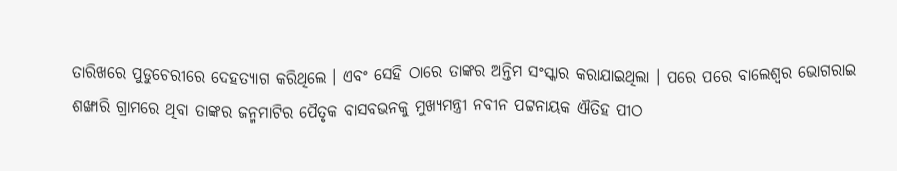ତାରିଖରେ ପୁଡୁଚେରୀରେ ଦେହତ୍ୟାଗ କରିଥିଲେ । ଏବଂ ସେହି ଠାରେ ତାଙ୍କର ଅନ୍ତିମ ସଂସ୍କାର କରାଯାଇଥିଲା । ପରେ ପରେ ବାଲେଶ୍ୱର ଭୋଗରାଇ ଶଙ୍ଖାରି ଗ୍ରାମରେ ଥିବା ତାଙ୍କର ଜନ୍ମମାଟିର ପୈତୃକ ବାସବଭନକୁ ମୁଖ୍ୟମନ୍ତ୍ରୀ ନବୀନ ପଟ୍ଟନାୟକ ଐତିହ ପୀଠ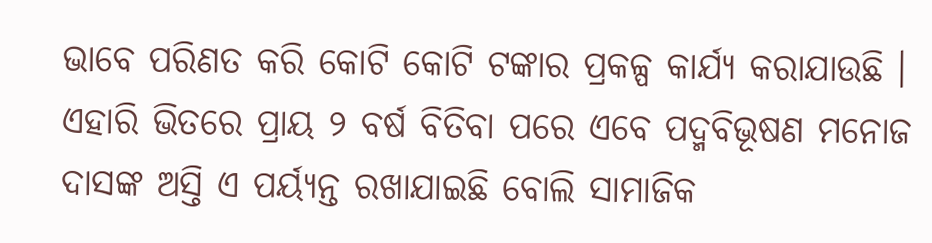ଭାବେ ପରିଣତ କରି କୋଟି କୋଟି ଟଙ୍କାର ପ୍ରକଳ୍ପ କାର୍ଯ୍ୟ କରାଯାଉଛି । ଏହାରି ଭିତରେ ପ୍ରାୟ ୨ ବର୍ଷ ବିତିବା ପରେ ଏବେ ପଦ୍ମବିଭୂଷଣ ମନୋଜ ଦାସଙ୍କ ଅସ୍ତି ଏ ପର୍ୟ୍ୟନ୍ତ ରଖାଯାଇଛି ବୋଲି ସାମାଜିକ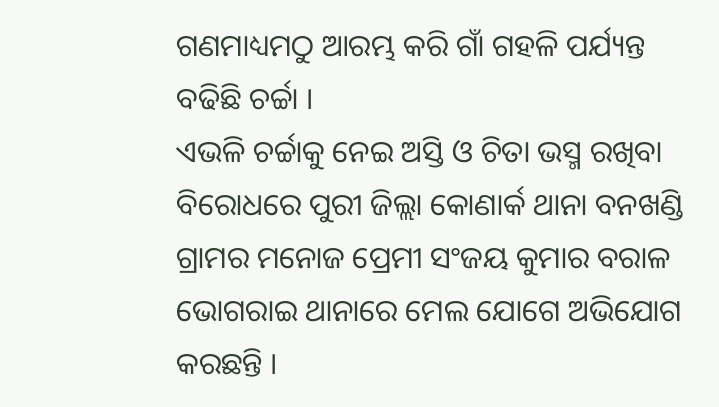ଗଣମାଧ୍ୟମଠୁ ଆରମ୍ଭ କରି ଗାଁ ଗହଳି ପର୍ଯ୍ୟନ୍ତ ବଢିଛି ଚର୍ଚ୍ଚା ।
ଏଭଳି ଚର୍ଚ୍ଚାକୁ ନେଇ ଅସ୍ତି ଓ ଚିତା ଭସ୍ମ ରଖିବା ବିରୋଧରେ ପୁରୀ ଜିଲ୍ଲା କୋଣାର୍କ ଥାନା ବନଖଣ୍ଡି ଗ୍ରାମର ମନୋଜ ପ୍ରେମୀ ସଂଜୟ କୁମାର ବରାଳ ଭୋଗରାଇ ଥାନାରେ ମେଲ ଯୋଗେ ଅଭିଯୋଗ କରଛନ୍ତି ।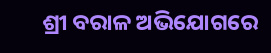ଶ୍ରୀ ବରାଳ ଅଭିଯୋଗରେ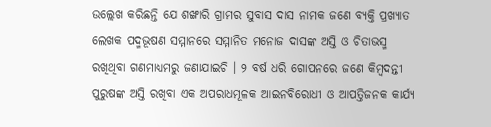ଉଲ୍ଲେଖ କରିଛନ୍ତି ଯେ ଶଙ୍ଖାରି ଗ୍ରାମର ସୁବାସ ଦାସ ନାମକ ଜଣେ ବ୍ୟକ୍ତି ପ୍ରଖ୍ୟାତ ଲେଖକ ପଦ୍ମଭୂଷଣ ସମ୍ମାନରେ ସମ୍ମାନିତ ମନୋଜ ଦାସଙ୍କ ଅସ୍ତି ଓ ଚିତାଭସ୍ମ ରଖିଥିବା ଗଣମାଧ୍ୟମରୁ ଜଣାଯାଇଚି । ୨ ବର୍ଷ ଧରି ଗୋପନରେ ଜଣେ କିମ୍ବଦନ୍ତୀ ପୁରୁଷଙ୍କ ଅସ୍ତି ରଖିବା ଏକ ଅପରାଧମୂଳକ ଆଇନବିରୋଧୀ ଓ ଆପତ୍ତିଜନକ କାର୍ଯ୍ୟ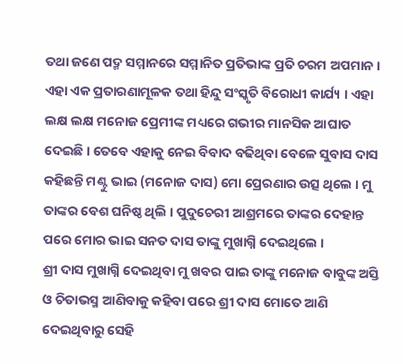ତଥା ଜଣେ ପଦ୍ମ ସମ୍ମାନରେ ସମ୍ମାନିତ ପ୍ରତିଭାଙ୍କ ପ୍ରତି ଚରମ ଅପମାନ ।
ଏହା ଏକ ପ୍ରତାରଣାମୂଳକ ତଥା ହିନ୍ଦୁ ସଂସ୍କୃତି ବିରୋଧୀ କାର୍ଯ୍ୟ । ଏହା ଲକ୍ଷ ଲକ୍ଷ ମନୋଜ ପ୍ରେମୀଙ୍କ ମଧ୍ୟରେ ଗଭୀର ମାନସିକ ଆଘାତ ଦେଇଛି । ତେବେ ଏହାକୁ ନେଇ ବିବାଦ ବଢିଥିବା ବେଳେ ସୁବାସ ଦାସ କହିଛନ୍ତି ମଣ୍ଟୁ ଭାଇ (ମନୋଜ ଦାସ) ମୋ ପ୍ରେରଣାର ଉତ୍ସ ଥିଲେ । ମୁ ତାଙ୍କର ବେଶ ଘନିଷ୍ଠ ଥିଲି । ପୁଦୁଚେରୀ ଆଶ୍ରମରେ ତାଙ୍କର ଦେହାନ୍ତ ପରେ ମୋର ଭାଇ ସନତ ଦାସ ତାଙ୍କୁ ମୁଖାଗ୍ନି ଦେଇଥିଲେ ।
ଶ୍ରୀ ଦାସ ମୁଖାଗ୍ନି ଦେଇଥିବା ମୁ ଖବର ପାଇ ତାଙ୍କୁ ମନୋଜ ବାବୁଙ୍କ ଅସ୍ତି ଓ ଚିତାଭସ୍ମ ଆଣିବାକୁ କହିବା ପରେ ଶ୍ରୀ ଦାସ ମୋତେ ଆଣି ଦେଇଥିବାରୁ ସେହି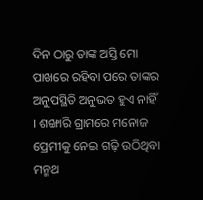ଦିନ ଠାରୁ ତାଙ୍କ ଅସ୍ତି ମୋ ପାଖରେ ରହିବା ପରେ ତାଙ୍କର ଅନୁପସ୍ଥିତି ଅନୁଭତ ହୁଏ ନାହିଁ । ଶଙ୍ଖାରି ଗ୍ରାମରେ ମନୋଜ ପ୍ରେମୀକୁ ନେଇ ଗଢ଼ି ଉଠିଥିବା ମନ୍ମଥ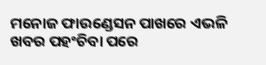ମନୋଜ ଫାଉଣ୍ଡେସନ ପାଖରେ ଏଭଳି ଖବର ପହଂଚିବା ପରେ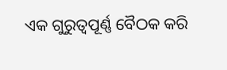ଏକ ଗୁରୁତ୍ୱପୂର୍ଣ୍ଣ ବୈଠକ କରି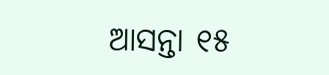ଆସନ୍ତା ୧୫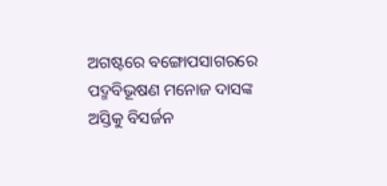ଅଗଷ୍ଟରେ ବଙ୍ଗୋପସାଗରରେ ପଦ୍ମବିଭୂଷଣ ମନୋଜ ଦାସଙ୍କ ଅସ୍ତିକୁ ବିସର୍ଜନ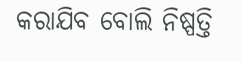କରାଯିବ ବୋଲି ନିଷ୍ପତ୍ତି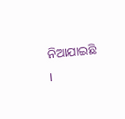ନିଆଯାଇଛି ।